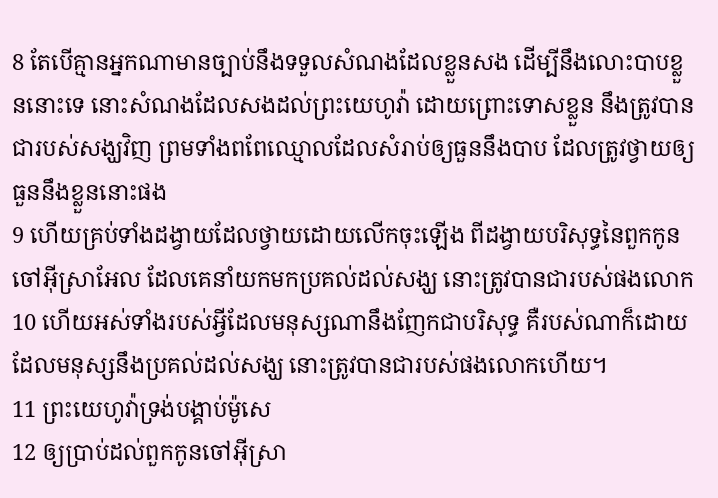8 តែបើគ្មានអ្នកណាមានច្បាប់នឹងទទួលសំណងដែលខ្លួនសង ដើម្បីនឹងលោះបាបខ្លួននោះទេ នោះសំណងដែលសងដល់ព្រះយេហូវ៉ា ដោយព្រោះទោសខ្លួន នឹងត្រូវបានជារបស់សង្ឃវិញ ព្រមទាំងពពែឈ្មោលដែលសំរាប់ឲ្យធួននឹងបាប ដែលត្រូវថ្វាយឲ្យធួននឹងខ្លួននោះផង
9 ហើយគ្រប់ទាំងដង្វាយដែលថ្វាយដោយលើកចុះឡើង ពីដង្វាយបរិសុទ្ធនៃពួកកូនចៅអ៊ីស្រាអែល ដែលគេនាំយកមកប្រគល់ដល់សង្ឃ នោះត្រូវបានជារបស់ផងលោក
10 ហើយអស់ទាំងរបស់អ្វីដែលមនុស្សណានឹងញែកជាបរិសុទ្ធ គឺរបស់ណាក៏ដោយដែលមនុស្សនឹងប្រគល់ដល់សង្ឃ នោះត្រូវបានជារបស់ផងលោកហើយ។
11 ព្រះយេហូវ៉ាទ្រង់បង្គាប់ម៉ូសេ
12 ឲ្យប្រាប់ដល់ពួកកូនចៅអ៊ីស្រា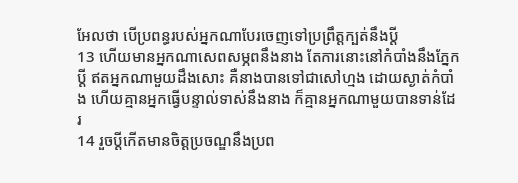អែលថា បើប្រពន្ធរបស់អ្នកណាបែរចេញទៅប្រព្រឹត្តក្បត់នឹងប្ដី
13 ហើយមានអ្នកណាសេពសម្ភពនឹងនាង តែការនោះនៅកំបាំងនឹងភ្នែកប្ដី ឥតអ្នកណាមួយដឹងសោះ គឺនាងបានទៅជាសៅហ្មង ដោយស្ងាត់កំបាំង ហើយគ្មានអ្នកធ្វើបន្ទាល់ទាស់នឹងនាង ក៏គ្មានអ្នកណាមួយបានទាន់ដែរ
14 រួចប្ដីកើតមានចិត្តប្រចណ្ឌនឹងប្រព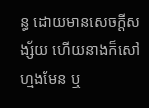ន្ធ ដោយមានសេចក្ដីសង្ស័យ ហើយនាងក៏សៅហ្មងមែន ឬ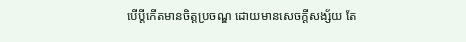បើប្ដីកើតមានចិត្តប្រចណ្ឌ ដោយមានសេចក្ដីសង្ស័យ តែ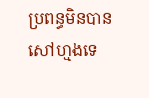ប្រពន្ធមិនបានសៅហ្មងទេ